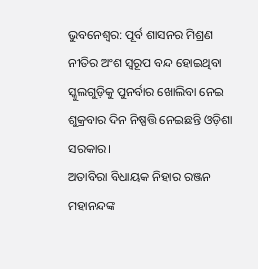ଭୁବନେଶ୍ୱର: ପୂର୍ବ ଶାସନର ମିଶ୍ରଣ ନୀତିର ଅଂଶ ସ୍ୱରୂପ ବନ୍ଦ ହୋଇଥିବା ସ୍କୁଲଗୁଡ଼ିକୁ ପୁନର୍ବାର ଖୋଲିବା ନେଇ ଶୁକ୍ରବାର ଦିନ ନିଷ୍ପତ୍ତି ନେଇଛନ୍ତି ଓଡ଼ିଶା ସରକାର।
ଅତାବିରା ବିଧାୟକ ନିହାର ରଞ୍ଜନ ମହାନନ୍ଦଙ୍କ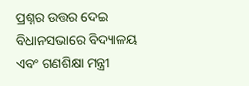ପ୍ରଶ୍ନର ଉତ୍ତର ଦେଇ ବିଧାନସଭାରେ ବିଦ୍ୟାଳୟ ଏବଂ ଗଣଶିକ୍ଷା ମନ୍ତ୍ରୀ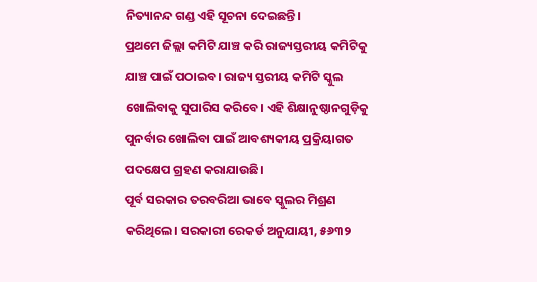ନିତ୍ୟାନନ୍ଦ ଗଣ୍ଡ ଏହି ସୂଚନା ଦେଇଛନ୍ତି।
ପ୍ରଥମେ ଜିଲ୍ଲା କମିଟି ଯାଞ୍ଚ କରି ରାଜ୍ୟସ୍ତରୀୟ କମିଟିକୁ ଯାଞ୍ଚ ପାଇଁ ପଠାଇବ। ରାଜ୍ୟ ସ୍ତରୀୟ କମିଟି ସ୍କୁଲ ଖୋଲିବାକୁ ସୁପାରିସ କରିବେ। ଏହି ଶିକ୍ଷାନୁଷ୍ଠାନଗୁଡ଼ିକୁ ପୁନର୍ବାର ଖୋଲିବା ପାଇଁ ଆବଶ୍ୟକୀୟ ପ୍ରକ୍ରିୟାଗତ ପଦକ୍ଷେପ ଗ୍ରହଣ କରାଯାଉଛି।
ପୂର୍ବ ସରକାର ତରବରିଆ ଭାବେ ସ୍କୁଲର ମିଶ୍ରଣ କରିଥିଲେ। ସରକାରୀ ରେକର୍ଡ ଅନୁଯାୟୀ, ୫୬୩୨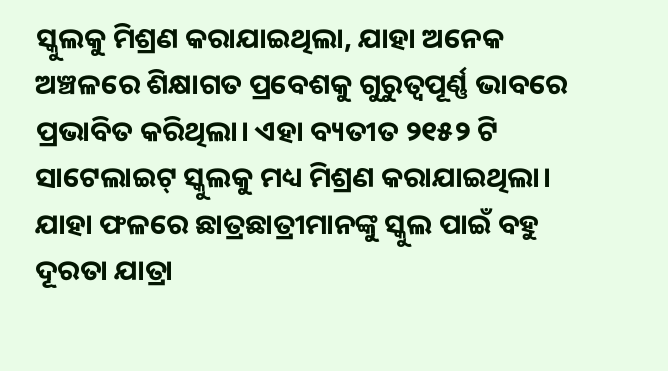ସ୍କୁଲକୁ ମିଶ୍ରଣ କରାଯାଇଥିଲା, ଯାହା ଅନେକ ଅଞ୍ଚଳରେ ଶିକ୍ଷାଗତ ପ୍ରବେଶକୁ ଗୁରୁତ୍ୱପୂର୍ଣ୍ଣ ଭାବରେ ପ୍ରଭାବିତ କରିଥିଲା। ଏହା ବ୍ୟତୀତ ୨୧୫୨ ଟି ସାଟେଲାଇଟ୍ ସ୍କୁଲକୁ ମଧ୍ୟ ମିଶ୍ରଣ କରାଯାଇଥିଲା। ଯାହା ଫଳରେ ଛାତ୍ରଛାତ୍ରୀମାନଙ୍କୁ ସ୍କୁଲ ପାଇଁ ବହୁ ଦୂରତା ଯାତ୍ରା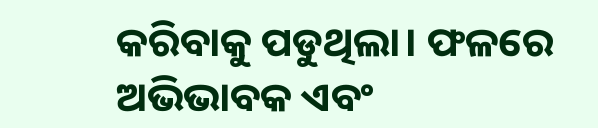କରିବାକୁ ପଡୁଥିଲା। ଫଳରେ ଅଭିଭାବକ ଏବଂ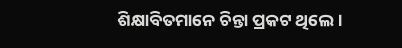ଶିକ୍ଷାବିତମାନେ ଚିନ୍ତା ପ୍ରକଟ ଥିଲେ।